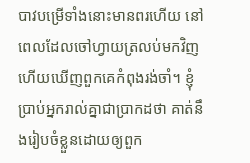បាវបម្រើទាំងនោះមានពរហើយ នៅពេលដែលចៅហ្វាយត្រលប់មកវិញ ហើយឃើញពួកគេកំពុងរង់ចាំ។ ខ្ញុំប្រាប់អ្នករាល់គ្នាជាប្រាកដថា គាត់នឹងរៀបចំខ្លួនដោយឲ្យពួក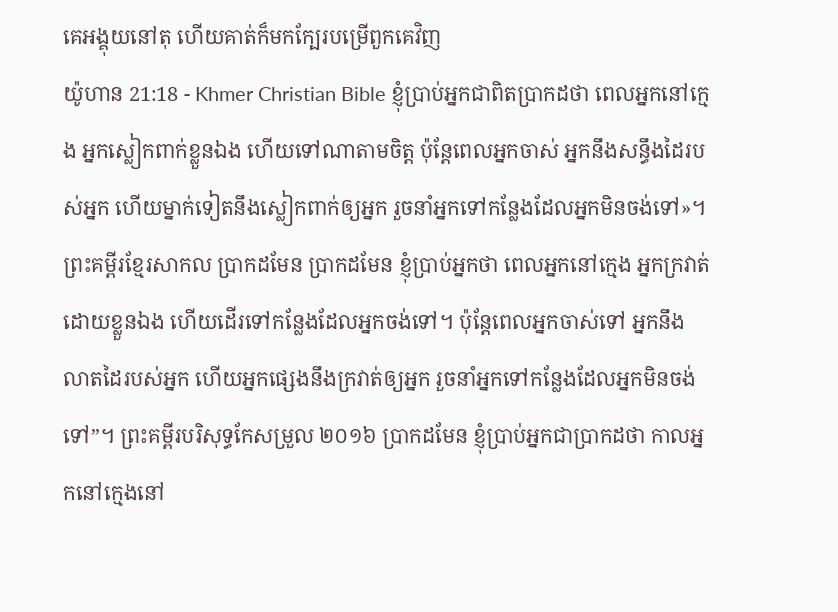គេអង្គុយនៅតុ ហើយគាត់ក៏មកក្បែរបម្រើពួកគេវិញ
យ៉ូហាន 21:18 - Khmer Christian Bible ខ្ញុំប្រាប់អ្នកជាពិតប្រាកដថា ពេលអ្នកនៅក្មេង អ្នកស្លៀកពាក់ខ្លួនឯង ហើយទៅណាតាមចិត្ត ប៉ុន្ដែពេលអ្នកចាស់ អ្នកនឹងសន្ធឹងដៃរបស់អ្នក ហើយម្នាក់ទៀតនឹងស្លៀកពាក់ឲ្យអ្នក រួចនាំអ្នកទៅកន្លែងដែលអ្នកមិនចង់ទៅ»។ ព្រះគម្ពីរខ្មែរសាកល ប្រាកដមែន ប្រាកដមែន ខ្ញុំប្រាប់អ្នកថា ពេលអ្នកនៅក្មេង អ្នកក្រវាត់ដោយខ្លួនឯង ហើយដើរទៅកន្លែងដែលអ្នកចង់ទៅ។ ប៉ុន្តែពេលអ្នកចាស់ទៅ អ្នកនឹងលាតដៃរបស់អ្នក ហើយអ្នកផ្សេងនឹងក្រវាត់ឲ្យអ្នក រួចនាំអ្នកទៅកន្លែងដែលអ្នកមិនចង់ទៅ”។ ព្រះគម្ពីរបរិសុទ្ធកែសម្រួល ២០១៦ ប្រាកដមែន ខ្ញុំប្រាប់អ្នកជាប្រាកដថា កាលអ្នកនៅក្មេងនៅ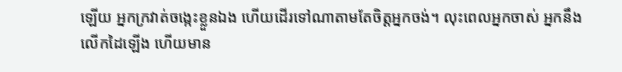ឡើយ អ្នកក្រវាត់ចង្កេះខ្លួនឯង ហើយដើរទៅណាតាមតែចិត្តអ្នកចង់។ លុះពេលអ្នកចាស់ អ្នកនឹងលើកដៃឡើង ហើយមាន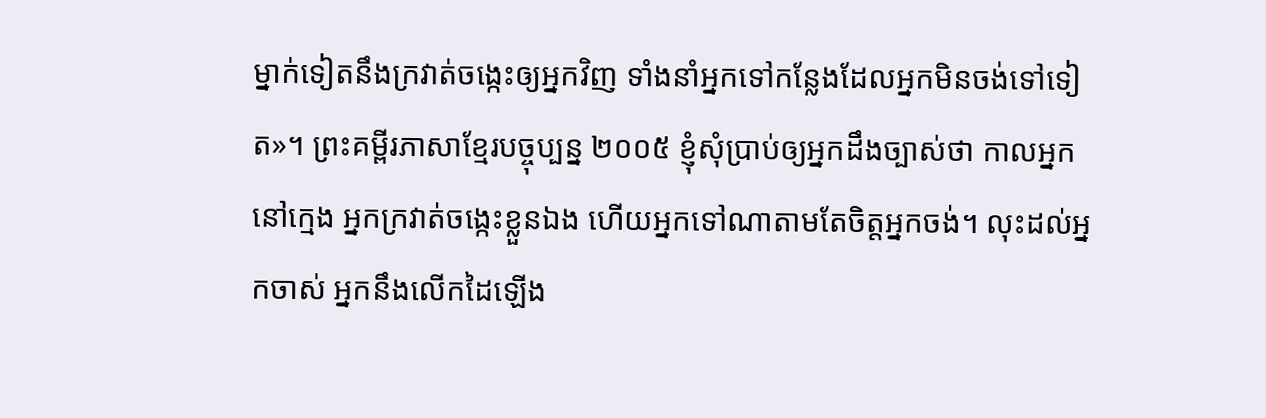ម្នាក់ទៀតនឹងក្រវាត់ចង្កេះឲ្យអ្នកវិញ ទាំងនាំអ្នកទៅកន្លែងដែលអ្នកមិនចង់ទៅទៀត»។ ព្រះគម្ពីរភាសាខ្មែរបច្ចុប្បន្ន ២០០៥ ខ្ញុំសុំប្រាប់ឲ្យអ្នកដឹងច្បាស់ថា កាលអ្នកនៅក្មេង អ្នកក្រវាត់ចង្កេះខ្លួនឯង ហើយអ្នកទៅណាតាមតែចិត្តអ្នកចង់។ លុះដល់អ្នកចាស់ អ្នកនឹងលើកដៃឡើង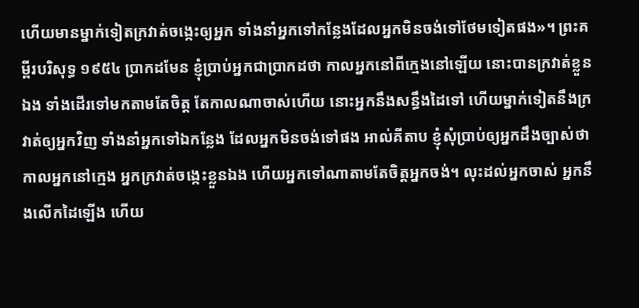ហើយមានម្នាក់ទៀតក្រវាត់ចង្កេះឲ្យអ្នក ទាំងនាំអ្នកទៅកន្លែងដែលអ្នកមិនចង់ទៅថែមទៀតផង»។ ព្រះគម្ពីរបរិសុទ្ធ ១៩៥៤ ប្រាកដមែន ខ្ញុំប្រាប់អ្នកជាប្រាកដថា កាលអ្នកនៅពីក្មេងនៅឡើយ នោះបានក្រវាត់ខ្លួនឯង ទាំងដើរទៅមកតាមតែចិត្ត តែកាលណាចាស់ហើយ នោះអ្នកនឹងសន្ធឹងដៃទៅ ហើយម្នាក់ទៀតនឹងក្រវាត់ឲ្យអ្នកវិញ ទាំងនាំអ្នកទៅឯកន្លែង ដែលអ្នកមិនចង់ទៅផង អាល់គីតាប ខ្ញុំសុំប្រាប់ឲ្យអ្នកដឹងច្បាស់ថា កាលអ្នកនៅក្មេង អ្នកក្រវាត់ចង្កេះខ្លួនឯង ហើយអ្នកទៅណាតាមតែចិត្ដអ្នកចង់។ លុះដល់អ្នកចាស់ អ្នកនឹងលើកដៃឡើង ហើយ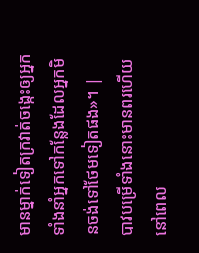មានម្នាក់ទៀតក្រវាត់ចង្កេះឲ្យអ្នក ទាំងនាំអ្នកទៅកន្លែងដែលអ្នកមិនចង់ទៅថែមទៀតផង»។ |
បាវបម្រើទាំងនោះមានពរហើយ នៅពេល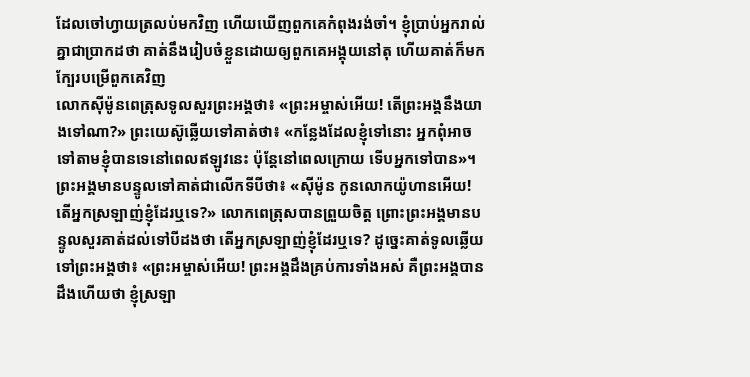ដែលចៅហ្វាយត្រលប់មកវិញ ហើយឃើញពួកគេកំពុងរង់ចាំ។ ខ្ញុំប្រាប់អ្នករាល់គ្នាជាប្រាកដថា គាត់នឹងរៀបចំខ្លួនដោយឲ្យពួកគេអង្គុយនៅតុ ហើយគាត់ក៏មកក្បែរបម្រើពួកគេវិញ
លោកស៊ីម៉ូនពេត្រុសទូលសួរព្រះអង្គថា៖ «ព្រះអម្ចាស់អើយ! តើព្រះអង្គនឹងយាងទៅណា?» ព្រះយេស៊ូឆ្លើយទៅគាត់ថា៖ «កន្លែងដែលខ្ញុំទៅនោះ អ្នកពុំអាចទៅតាមខ្ញុំបានទេនៅពេលឥឡូវនេះ ប៉ុន្ដែនៅពេលក្រោយ ទើបអ្នកទៅបាន»។
ព្រះអង្គមានបន្ទូលទៅគាត់ជាលើកទីបីថា៖ «ស៊ីម៉ូន កូនលោកយ៉ូហានអើយ! តើអ្នកស្រឡាញ់ខ្ញុំដែរឬទេ?» លោកពេត្រុសបានព្រួយចិត្ត ព្រោះព្រះអង្គមានបន្ទូលសួរគាត់ដល់ទៅបីដងថា តើអ្នកស្រឡាញ់ខ្ញុំដែរឬទេ? ដូច្នេះគាត់ទូលឆ្លើយទៅព្រះអង្គថា៖ «ព្រះអម្ចាស់អើយ! ព្រះអង្គដឹងគ្រប់ការទាំងអស់ គឺព្រះអង្គបានដឹងហើយថា ខ្ញុំស្រឡា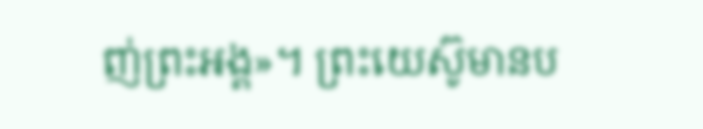ញ់ព្រះអង្គ»។ ព្រះយេស៊ូមានប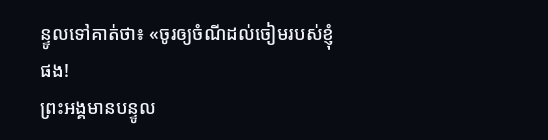ន្ទូលទៅគាត់ថា៖ «ចូរឲ្យចំណីដល់ចៀមរបស់ខ្ញុំផង!
ព្រះអង្គមានបន្ទូល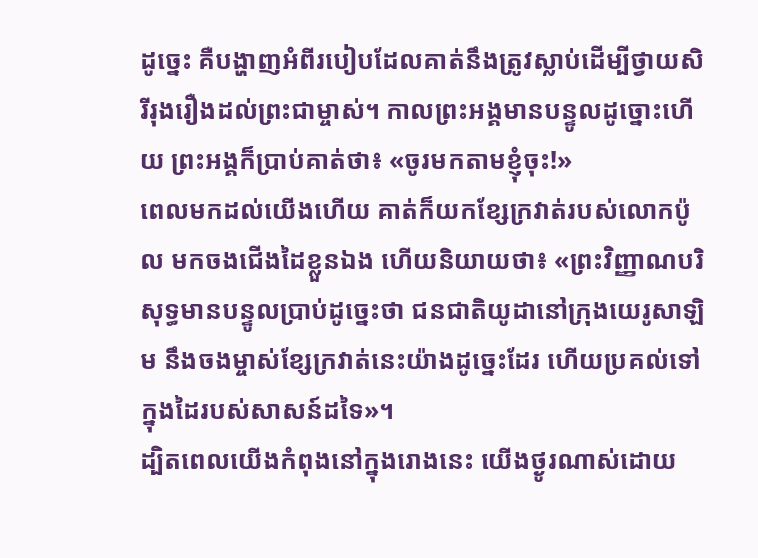ដូច្នេះ គឺបង្ហាញអំពីរបៀបដែលគាត់នឹងត្រូវស្លាប់ដើម្បីថ្វាយសិរីរុងរឿងដល់ព្រះជាម្ចាស់។ កាលព្រះអង្គមានបន្ទូលដូច្នោះហើយ ព្រះអង្គក៏ប្រាប់គាត់ថា៖ «ចូរមកតាមខ្ញុំចុះ!»
ពេលមកដល់យើងហើយ គាត់ក៏យកខ្សែក្រវាត់របស់លោកប៉ូល មកចងជើងដៃខ្លួនឯង ហើយនិយាយថា៖ «ព្រះវិញ្ញាណបរិសុទ្ធមានបន្ទូលប្រាប់ដូច្នេះថា ជនជាតិយូដានៅក្រុងយេរូសាឡិម នឹងចងម្ចាស់ខ្សែក្រវាត់នេះយ៉ាងដូច្នេះដែរ ហើយប្រគល់ទៅក្នុងដៃរបស់សាសន៍ដទៃ»។
ដ្បិតពេលយើងកំពុងនៅក្នុងរោងនេះ យើងថ្ងូរណាស់ដោយ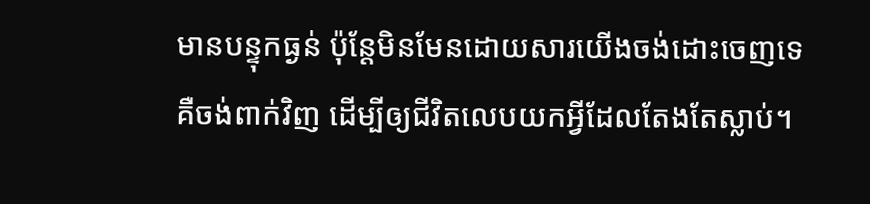មានបន្ទុកធ្ងន់ ប៉ុន្ដែមិនមែនដោយសារយើងចង់ដោះចេញទេ គឺចង់ពាក់វិញ ដើម្បីឲ្យជីវិតលេបយកអ្វីដែលតែងតែស្លាប់។